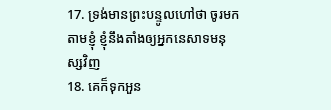17. ទ្រង់មានព្រះបន្ទូលហៅថា ចូរមកតាមខ្ញុំ ខ្ញុំនឹងតាំងឲ្យអ្នកនេសាទមនុស្សវិញ
18. គេក៏ទុកអួន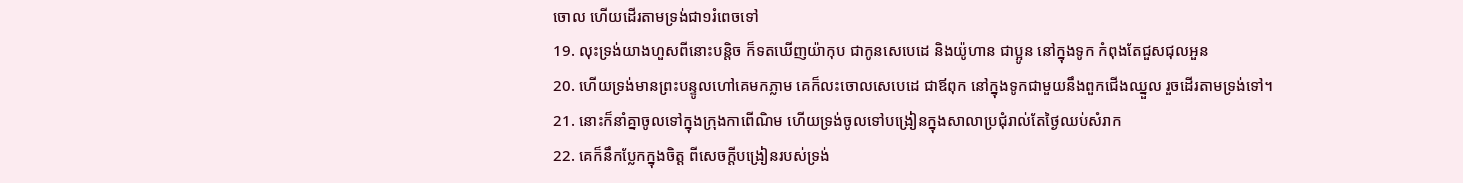ចោល ហើយដើរតាមទ្រង់ជា១រំពេចទៅ
19. លុះទ្រង់យាងហួសពីនោះបន្តិច ក៏ទតឃើញយ៉ាកុប ជាកូនសេបេដេ និងយ៉ូហាន ជាប្អូន នៅក្នុងទូក កំពុងតែជួសជុលអួន
20. ហើយទ្រង់មានព្រះបន្ទូលហៅគេមកភ្លាម គេក៏លះចោលសេបេដេ ជាឪពុក នៅក្នុងទូកជាមួយនឹងពួកជើងឈ្នួល រួចដើរតាមទ្រង់ទៅ។
21. នោះក៏នាំគ្នាចូលទៅក្នុងក្រុងកាពើណិម ហើយទ្រង់ចូលទៅបង្រៀនក្នុងសាលាប្រជុំរាល់តែថ្ងៃឈប់សំរាក
22. គេក៏នឹកប្លែកក្នុងចិត្ត ពីសេចក្តីបង្រៀនរបស់ទ្រង់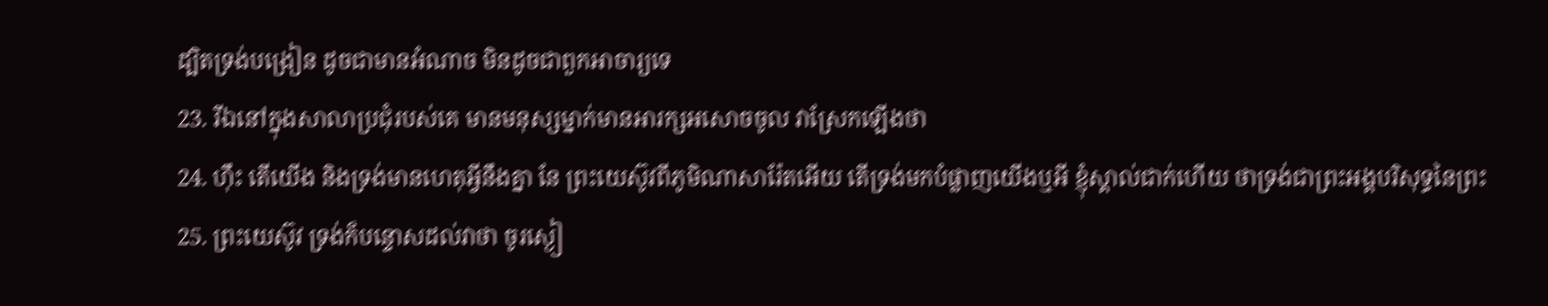ដ្បិតទ្រង់បង្រៀន ដូចជាមានអំណាច មិនដូចជាពួកអាចារ្យទេ
23. រីឯនៅក្នុងសាលាប្រជុំរបស់គេ មានមនុស្សម្នាក់មានអារក្សអសោចចូល វាស្រែកឡើងថា
24. ហ៊ឹះ តើយើង និងទ្រង់មានហេតុអ្វីនឹងគ្នា នែ ព្រះយេស៊ូវពីភូមិណាសារ៉ែតអើយ តើទ្រង់មកបំផ្លាញយើងឬអី ខ្ញុំស្គាល់ជាក់ហើយ ថាទ្រង់ជាព្រះអង្គបរិសុទ្ធនៃព្រះ
25. ព្រះយេស៊ូវ ទ្រង់ក៏បន្ទោសដល់វាថា ចូរស្ងៀ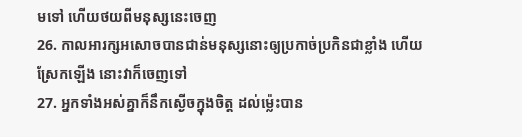មទៅ ហើយថយពីមនុស្សនេះចេញ
26. កាលអារក្សអសោចបានជាន់មនុស្សនោះឲ្យប្រកាច់ប្រកិនជាខ្លាំង ហើយស្រែកឡើង នោះវាក៏ចេញទៅ
27. អ្នកទាំងអស់គ្នាក៏នឹកស្ងើចក្នុងចិត្ត ដល់ម៉្លេះបាន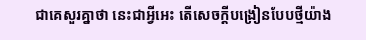ជាគេសួរគ្នាថា នេះជាអ្វីអេះ តើសេចក្តីបង្រៀនបែបថ្មីយ៉ាង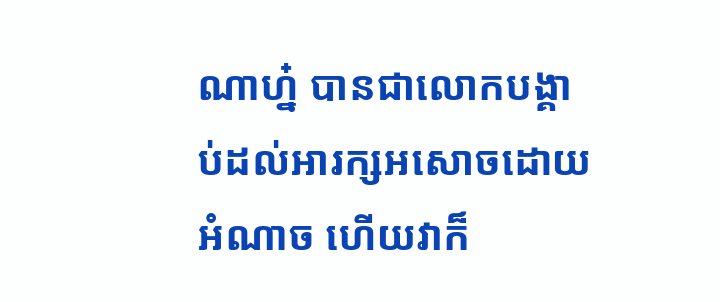ណាហ្ន៎ បានជាលោកបង្គាប់ដល់អារក្សអសោចដោយអំណាច ហើយវាក៏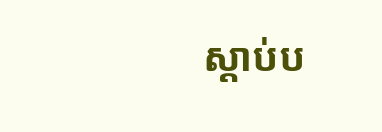ស្តាប់ប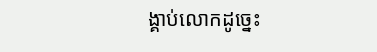ង្គាប់លោកដូច្នេះ